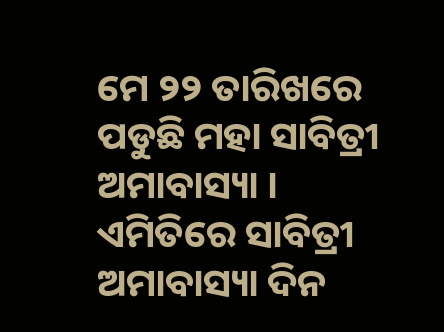ମେ ୨୨ ତାରିଖରେ ପଡୁଛି ମହା ସାବିତ୍ରୀ ଅମାବାସ୍ୟା । ଏମିତିରେ ସାବିତ୍ରୀ ଅମାବାସ୍ୟା ଦିନ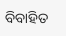ବିବାହିତ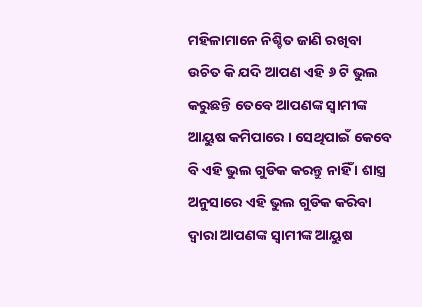ମହିଳାମାନେ ନିଶ୍ଚିତ ଜାଣି ରଖିବା ଉଚିତ କି ଯଦି ଆପଣ ଏହି ୬ ଟି ଭୁଲ କରୁଛନ୍ତି ତେବେ ଆପଣଙ୍କ ସ୍ଵାମୀଙ୍କ ଆୟୁଷ କମିପାରେ । ସେଥିପାଇଁ କେବେ ବି ଏହି ଭୁଲ ଗୁଡିକ କରନ୍ତୁ ନାହିଁ । ଶାସ୍ତ୍ର ଅନୁସାରେ ଏହି ଭୁଲ ଗୁଡିକ କରିବା ଦ୍ଵାରା ଆପଣଙ୍କ ସ୍ଵାମୀଙ୍କ ଆୟୁଷ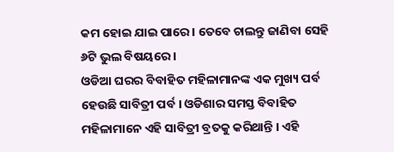କମ ହୋଇ ଯାଇ ପାରେ । ତେବେ ଚାଲନ୍ତୁ ଜାଣିବା ସେହି ୬ଟି ଭୁଲ ବିଷୟରେ ।
ଓଡିଆ ଘରର ବିବାହିତ ମହିଳାମାନଙ୍କ ଏକ ମୁଖ୍ୟ ପର୍ବ ହେଉଛି ସାବିତ୍ରୀ ପର୍ବ । ଓଡିଶାର ସମସ୍ତ ବିବାହିତ ମହିଳାମାନେ ଏହି ସାବିତ୍ରୀ ବ୍ରତକୁ କରିଥାନ୍ତି । ଏହି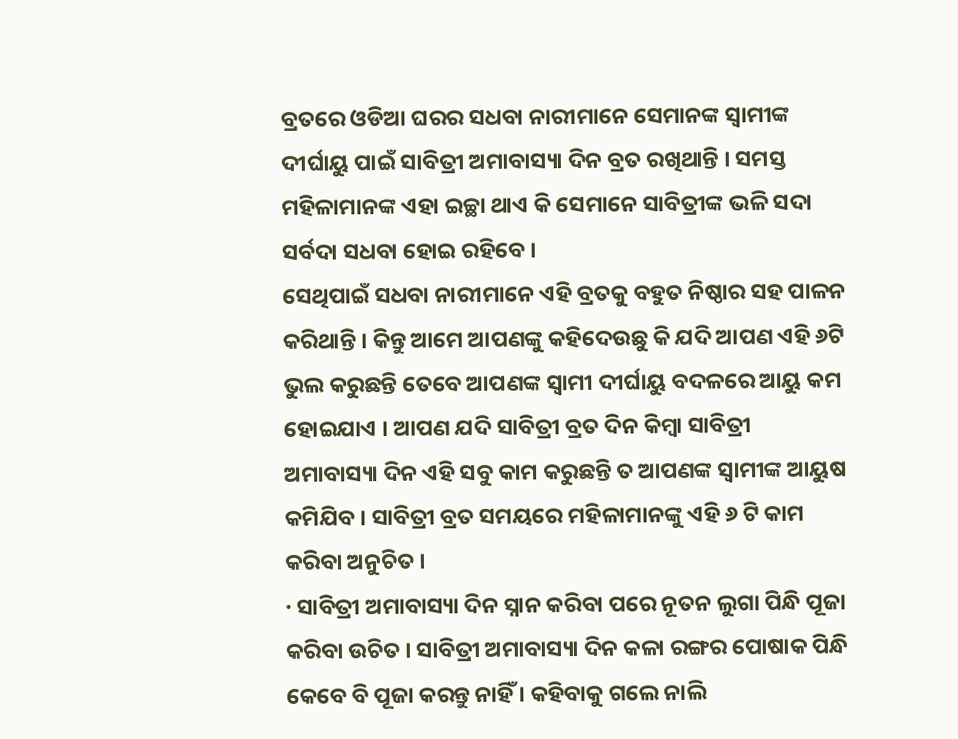ବ୍ରତରେ ଓଡିଆ ଘରର ସଧବା ନାରୀମାନେ ସେମାନଙ୍କ ସ୍ଵାମୀଙ୍କ ଦୀର୍ଘାୟୁ ପାଇଁ ସାବିତ୍ରୀ ଅମାବାସ୍ୟା ଦିନ ବ୍ରତ ରଖିଥାନ୍ତି । ସମସ୍ତ ମହିଳାମାନଙ୍କ ଏହା ଇଚ୍ଛା ଥାଏ କି ସେମାନେ ସାବିତ୍ରୀଙ୍କ ଭଳି ସଦା ସର୍ବଦା ସଧବା ହୋଇ ରହିବେ ।
ସେଥିପାଇଁ ସଧବା ନାରୀମାନେ ଏହି ବ୍ରତକୁ ବହୁତ ନିଷ୍ଠାର ସହ ପାଳନ କରିଥାନ୍ତି । କିନ୍ତୁ ଆମେ ଆପଣଙ୍କୁ କହିଦେଉଛୁ କି ଯଦି ଆପଣ ଏହି ୬ଟି ଭୁଲ କରୁଛନ୍ତି ତେବେ ଆପଣଙ୍କ ସ୍ଵାମୀ ଦୀର୍ଘାୟୁ ବଦଳରେ ଆୟୁ କମ ହୋଇଯାଏ । ଆପଣ ଯଦି ସାବିତ୍ରୀ ବ୍ରତ ଦିନ କିମ୍ବା ସାବିତ୍ରୀ ଅମାବାସ୍ୟା ଦିନ ଏହି ସବୁ କାମ କରୁଛନ୍ତି ତ ଆପଣଙ୍କ ସ୍ଵାମୀଙ୍କ ଆୟୁଷ କମିଯିବ । ସାବିତ୍ରୀ ବ୍ରତ ସମୟରେ ମହିଳାମାନଙ୍କୁ ଏହି ୬ ଟି କାମ କରିବା ଅନୁଚିତ ।
· ସାବିତ୍ରୀ ଅମାବାସ୍ୟା ଦିନ ସ୍ନାନ କରିବା ପରେ ନୂତନ ଲୁଗା ପିନ୍ଧି ପୂଜା କରିବା ଉଚିତ । ସାବିତ୍ରୀ ଅମାବାସ୍ୟା ଦିନ କଳା ରଙ୍ଗର ପୋଷାକ ପିନ୍ଧି କେବେ ବି ପୂଜା କରନ୍ତୁ ନାହିଁ । କହିବାକୁ ଗଲେ ନାଲି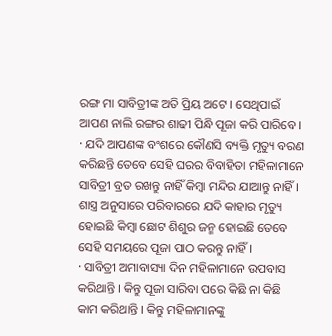ରଙ୍ଗ ମା ସାବିତ୍ରୀଙ୍କ ଅତି ପ୍ରିୟ ଅଟେ । ସେଥିପାଇଁ ଆପଣ ନାଲି ରଙ୍ଗର ଶାଢୀ ପିନ୍ଧି ପୂଜା କରି ପାରିବେ ।
· ଯଦି ଆପଣଙ୍କ ବଂଶରେ କୌଣସି ବ୍ୟକ୍ତି ମୃତ୍ୟୁ ବରଣ କରିଛନ୍ତି ତେବେ ସେହି ଘରର ବିବାହିତା ମହିଳାମାନେ ସାବିତ୍ରୀ ବ୍ରତ ରଖନ୍ତୁ ନାହିଁ କିମ୍ବା ମନ୍ଦିର ଯାଆନ୍ତୁ ନାହିଁ । ଶାସ୍ତ୍ର ଅନୁସାରେ ପରିବାରରେ ଯଦି କାହାର ମୃତ୍ୟୁ ହୋଇଛି କିମ୍ବା ଛୋଟ ଶିଶୁର ଜନ୍ମ ହୋଇଛି ତେବେ ସେହି ସମୟରେ ପୂଜା ପାଠ କରନ୍ତୁ ନାହିଁ ।
· ସାବିତ୍ରୀ ଅମାବାସ୍ୟା ଦିନ ମହିଳାମାନେ ଉପବାସ କରିଥାନ୍ତି । କିନ୍ତୁ ପୂଜା ସାରିବା ପରେ କିଛି ନା କିଛି କାମ କରିଥାନ୍ତି । କିନ୍ତୁ ମହିଳାମାନଙ୍କୁ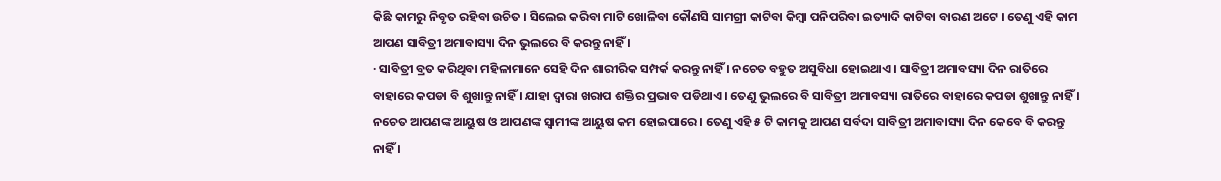କିଛି କାମରୁ ନିବୃତ ରହିବା ଉଚିତ । ସିଲେଇ କରିବା ମାଟି ଖୋଳିବା କୌଣସି ସାମଗ୍ରୀ କାଟିବା କିମ୍ବା ପନିପରିବା ଇତ୍ୟାଦି କାଟିବା ବାରଣ ଅଟେ । ତେଣୁ ଏହି କାମ ଆପଣ ସାବିତ୍ରୀ ଅମାବାସ୍ୟା ଦିନ ଭୁଲରେ ବି କରନ୍ତୁ ନାହିଁ ।
· ସାବିତ୍ରୀ ବ୍ରତ କରିଥିବା ମହିଳାମାନେ ସେହି ଦିନ ଶାରୀରିକ ସମ୍ପର୍କ କରନ୍ତୁ ନାହିଁ । ନଚେତ ବହୁତ ଅସୁବିଧା ହୋଇଥାଏ । ସାବିତ୍ରୀ ଅମାବସ୍ୟା ଦିନ ରାତିରେ ବାହାରେ କପଡା ବି ଶୁଖାନ୍ତୁ ନାହିଁ । ଯାହା ଦ୍ଵାରା ଖରାପ ଶକ୍ତିର ପ୍ରଭାବ ପଡିଥାଏ । ତେଣୁ ଭୁଲରେ ବି ସାବିତ୍ରୀ ଅମାବସ୍ୟା ରାତିରେ ବାହାରେ କପଡା ଶୁଖାନ୍ତୁ ନାହିଁ । ନଚେତ ଆପଣଙ୍କ ଆୟୁଷ ଓ ଆପଣଙ୍କ ସ୍ଵାମୀଙ୍କ ଆୟୁଷ କମ ହୋଇପାରେ । ତେଣୁ ଏହି ୫ ଟି କାମକୁ ଆପଣ ସର୍ବଦା ସାବିତ୍ରୀ ଅମାବାସ୍ୟା ଦିନ କେବେ ବି କରନ୍ତୁ ନାହିଁ ।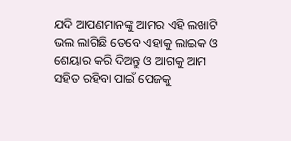ଯଦି ଆପଣମାନଙ୍କୁ ଆମର ଏହି ଲଖାଟି ଭଲ ଲାଗିଛି ତେବେ ଏହାକୁ ଲାଇକ ଓ ଶେୟାର କରି ଦିଅନ୍ତୁ ଓ ଆଗକୁ ଆମ ସହିତ ରହିବା ପାଇଁ ପେଜକୁ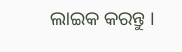ଲାଇକ କରନ୍ତୁ ।